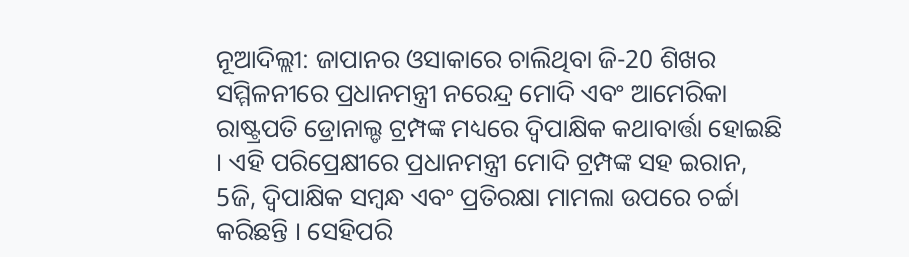ନୂଆଦିଲ୍ଲୀ: ଜାପାନର ଓସାକାରେ ଚାଲିଥିବା ଜି-20 ଶିଖର ସମ୍ମିଳନୀରେ ପ୍ରଧାନମନ୍ତ୍ରୀ ନରେନ୍ଦ୍ର ମୋଦି ଏବଂ ଆମେରିକା ରାଷ୍ଟ୍ରପତି ଡ୍ରୋନାଲ୍ଡ ଟ୍ରମ୍ପଙ୍କ ମଧ୍ୟରେ ଦ୍ବିପାକ୍ଷିକ କଥାବାର୍ତ୍ତା ହୋଇଛି । ଏହି ପରିପ୍ରେକ୍ଷୀରେ ପ୍ରଧାନମନ୍ତ୍ରୀ ମୋଦି ଟ୍ରମ୍ପଙ୍କ ସହ ଇରାନ, 5ଜି, ଦ୍ବିପାକ୍ଷିକ ସମ୍ବନ୍ଧ ଏବଂ ପ୍ରତିରକ୍ଷା ମାମଲା ଉପରେ ଚର୍ଚ୍ଚା କରିଛନ୍ତି । ସେହିପରି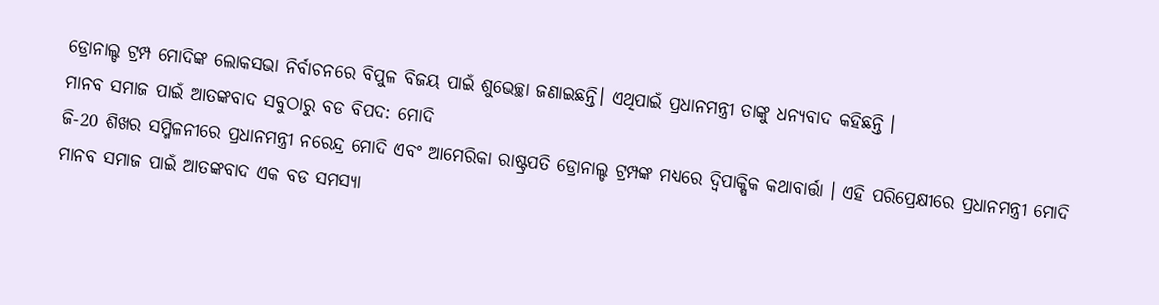ଡ୍ରୋନାଲ୍ଡ ଟ୍ରମ୍ପ ମୋଦିଙ୍କ ଲୋକସଭା ନିର୍ବାଚନରେ ବିପୁଳ ବିଜୟ ପାଇଁ ଶୁଭେଚ୍ଛା ଜଣାଇଛନ୍ତି। ଏଥିପାଇଁ ପ୍ରଧାନମନ୍ତ୍ରୀ ତାଙ୍କୁ ଧନ୍ୟବାଦ କହିଛନ୍ତି ।
ମାନବ ସମାଜ ପାଇଁ ଆତଙ୍କବାଦ ସବୁଠାରୁ ବଡ ବିପଦ: ମୋଦି
ଜି-20 ଶିଖର ସମ୍ମିଳନୀରେ ପ୍ରଧାନମନ୍ତ୍ରୀ ନରେନ୍ଦ୍ର ମୋଦି ଏବଂ ଆମେରିକା ରାଷ୍ଟ୍ରପତି ଡ୍ରୋନାଲ୍ଡ ଟ୍ରମ୍ପଙ୍କ ମଧ୍ୟରେ ଦ୍ୱିପାକ୍ଷିକ କଥାବାର୍ତ୍ତା । ଏହି ପରିପ୍ରେକ୍ଷୀରେ ପ୍ରଧାନମନ୍ତ୍ରୀ ମୋଦି ମାନବ ସମାଜ ପାଇଁ ଆତଙ୍କବାଦ ଏକ ବଡ ସମସ୍ୟା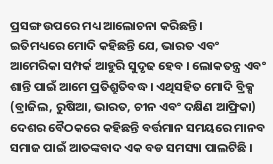ପ୍ରସଙ୍ଗ ଉପରେ ମଧ୍ୟ ଆଲୋଚନା କରିଛନ୍ତି।
ଇତିମଧ୍ୟରେ ମୋଦି କହିଛନ୍ତି ଯେ, ଭାରତ ଏବଂ ଆମେରିକା ସମ୍ପର୍କ ଆହୁରି ସୁଦୃଢ ହେବ । ଲୋକତନ୍ତ୍ର ଏବଂ ଶାନ୍ତି ପାଇଁ ଆମେ ପ୍ରତିଶ୍ରୁତିବଦ୍ଧ । ଏଥିସହିତ ମୋଦି ବ୍ରିକ୍ସ (ବ୍ରାଜିଲ, ରୁଷିଆ, ଭାରତ, ଚୀନ ଏବଂ ଦକ୍ଷିଣ ଆଫ୍ରିକା) ଦେଶର ବୈଠକରେ କହିଛନ୍ତି ବର୍ତ୍ତମାନ ସମୟରେ ମାନବ ସମାଜ ପାଇଁ ଆତଙ୍କବାଦ ଏକ ବଡ ସମସ୍ୟା ପାଲଟିଛି ।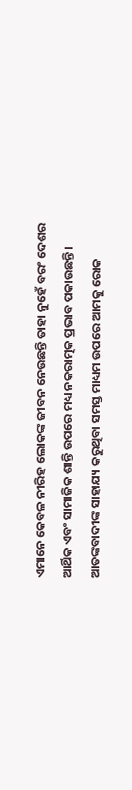ଏମାନେ କେବଳ ନୀରିହ ଲୋକଙ୍କ ଜୀବନ ନେଉଛନ୍ତି ତାହା ନୁହେଁ ବରଂ ଦେଶର ଆର୍ଥିକ ଏବଂ ସାମାଜିକ ଶାନ୍ତି ଉପରେ ମଧ୍ୟ ନକରାତ୍ମକ ପ୍ରଭାବ ପକାଉଛନ୍ତି । ଆତଙ୍କବାଦୀଙ୍କ ସାହାଯ୍ୟ କରୁଥିବା ସମସ୍ତ ମାଧ୍ୟମ ଉପରେ ଆମକୁ ରୋକ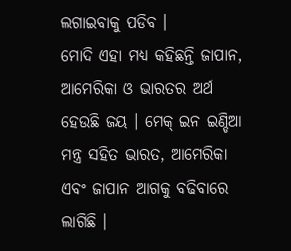ଲଗାଇବାକୁ ପଡିବ ।
ମୋଦି ଏହା ମଧ୍ୟ କହିଛନ୍ତି ଜାପାନ, ଆମେରିକା ଓ ଭାରତର ଅର୍ଥ ହେଉଛି ଜୟ । ମେକ୍ ଇନ ଇଣ୍ଡିଆ ମନ୍ତ୍ର ସହିତ ଭାରତ, ଆମେରିକା ଏବଂ ଜାପାନ ଆଗକୁ ବଢିବାରେ ଲାଗିଛି ।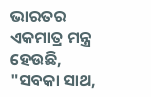ଭାରତର ଏକମାତ୍ର ମନ୍ତ୍ର ହେଉଛି, "ସବକା ସାଥ,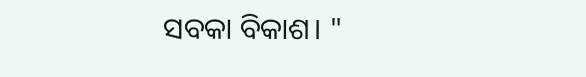ସବକା ବିକାଶ। "